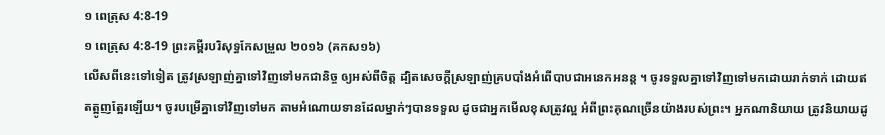១ ពេត្រុស 4:8-19
១ ពេត្រុស 4:8-19 ព្រះគម្ពីរបរិសុទ្ធកែសម្រួល ២០១៦ (គកស១៦)
លើសពីនេះទៅទៀត ត្រូវស្រឡាញ់គ្នាទៅវិញទៅមកជានិច្ច ឲ្យអស់ពីចិត្ត ដ្បិតសេចក្តីស្រឡាញ់គ្របបាំងអំពើបាបជាអនេកអនន្ត ។ ចូរទទួលគ្នាទៅវិញទៅមកដោយរាក់ទាក់ ដោយឥតត្អូញត្អែរឡើយ។ ចូរបម្រើគ្នាទៅវិញទៅមក តាមអំណោយទានដែលម្នាក់ៗបានទទួល ដូចជាអ្នកមើលខុសត្រូវល្អ អំពីព្រះគុណច្រើនយ៉ាងរបស់ព្រះ។ អ្នកណានិយាយ ត្រូវនិយាយដូ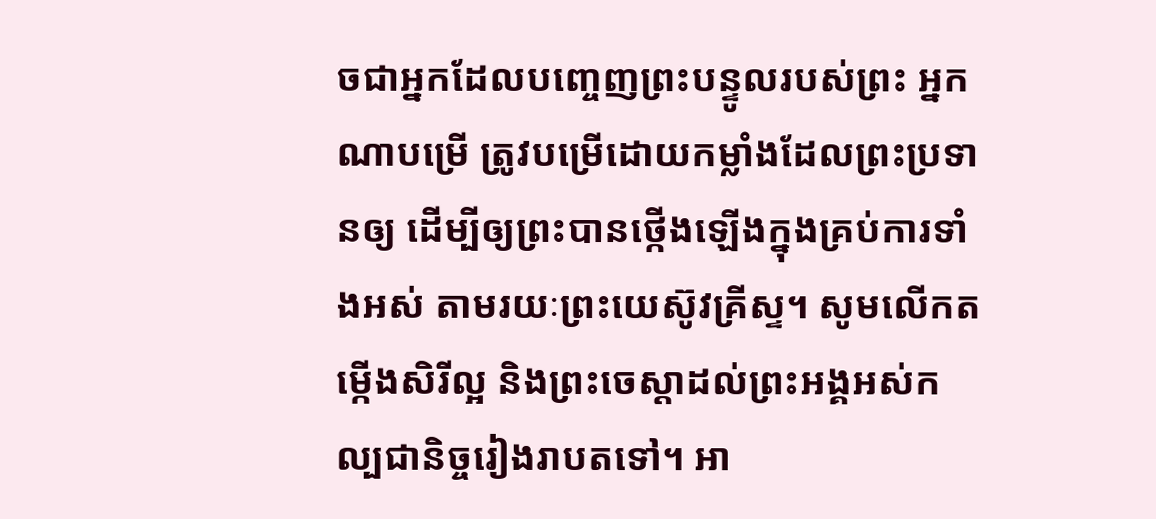ចជាអ្នកដែលបញ្ចេញព្រះបន្ទូលរបស់ព្រះ អ្នកណាបម្រើ ត្រូវបម្រើដោយកម្លាំងដែលព្រះប្រទានឲ្យ ដើម្បីឲ្យព្រះបានថ្កើងឡើងក្នុងគ្រប់ការទាំងអស់ តាមរយៈព្រះយេស៊ូវគ្រីស្ទ។ សូមលើកតម្កើងសិរីល្អ និងព្រះចេស្តាដល់ព្រះអង្គអស់កល្បជានិច្ចរៀងរាបតទៅ។ អា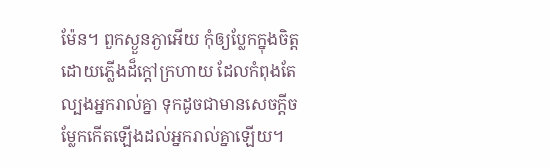ម៉ែន។ ពួកស្ងួនភ្ងាអើយ កុំឲ្យប្លែកក្នុងចិត្ត ដោយភ្លើងដ៏ក្តៅក្រហាយ ដែលកំពុងតែល្បងអ្នករាល់គ្នា ទុកដូចជាមានសេចក្តីចម្លែកកើតឡើងដល់អ្នករាល់គ្នាឡើយ។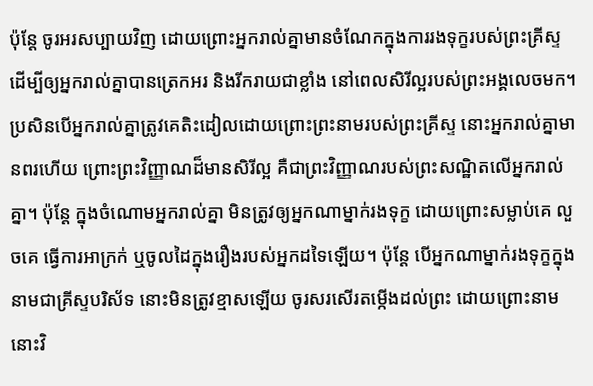ប៉ុន្តែ ចូរអរសប្បាយវិញ ដោយព្រោះអ្នករាល់គ្នាមានចំណែកក្នុងការរងទុក្ខរបស់ព្រះគ្រីស្ទ ដើម្បីឲ្យអ្នករាល់គ្នាបានត្រេកអរ និងរីករាយជាខ្លាំង នៅពេលសិរីល្អរបស់ព្រះអង្គលេចមក។ ប្រសិនបើអ្នករាល់គ្នាត្រូវគេតិះដៀលដោយព្រោះព្រះនាមរបស់ព្រះគ្រីស្ទ នោះអ្នករាល់គ្នាមានពរហើយ ព្រោះព្រះវិញ្ញាណដ៏មានសិរីល្អ គឺជាព្រះវិញ្ញាណរបស់ព្រះសណ្ឋិតលើអ្នករាល់គ្នា។ ប៉ុន្ដែ ក្នុងចំណោមអ្នករាល់គ្នា មិនត្រូវឲ្យអ្នកណាម្នាក់រងទុក្ខ ដោយព្រោះសម្លាប់គេ លួចគេ ធ្វើការអាក្រក់ ឬចូលដៃក្នុងរឿងរបស់អ្នកដទៃឡើយ។ ប៉ុន្ដែ បើអ្នកណាម្នាក់រងទុក្ខក្នុងនាមជាគ្រីស្ទបរិស័ទ នោះមិនត្រូវខ្មាសឡើយ ចូរសរសើរតម្កើងដល់ព្រះ ដោយព្រោះនាមនោះវិ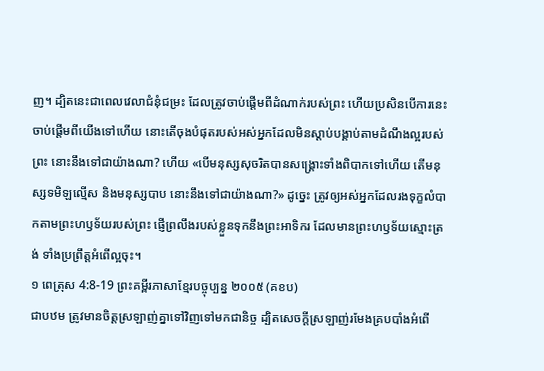ញ។ ដ្បិតនេះជាពេលវេលាជំនុំជម្រះ ដែលត្រូវចាប់ផ្តើមពីដំណាក់របស់ព្រះ ហើយប្រសិនបើការនេះចាប់ផ្តើមពីយើងទៅហើយ នោះតើចុងបំផុតរបស់អស់អ្នកដែលមិនស្តាប់បង្គាប់តាមដំណឹងល្អរបស់ព្រះ នោះនឹងទៅជាយ៉ាងណា? ហើយ «បើមនុស្សសុចរិតបានសង្រ្គោះទាំងពិបាកទៅហើយ តើមនុស្សទមិឡល្មើស និងមនុស្សបាប នោះនឹងទៅជាយ៉ាងណា?» ដូច្នេះ ត្រូវឲ្យអស់អ្នកដែលរងទុក្ខលំបាកតាមព្រះហឫទ័យរបស់ព្រះ ផ្ញើព្រលឹងរបស់ខ្លួនទុកនឹងព្រះអាទិករ ដែលមានព្រះហឫទ័យស្មោះត្រង់ ទាំងប្រព្រឹត្តអំពើល្អចុះ។
១ ពេត្រុស 4:8-19 ព្រះគម្ពីរភាសាខ្មែរបច្ចុប្បន្ន ២០០៥ (គខប)
ជាបឋម ត្រូវមានចិត្តស្រឡាញ់គ្នាទៅវិញទៅមកជានិច្ច ដ្បិតសេចក្ដីស្រឡាញ់រមែងគ្របបាំងអំពើ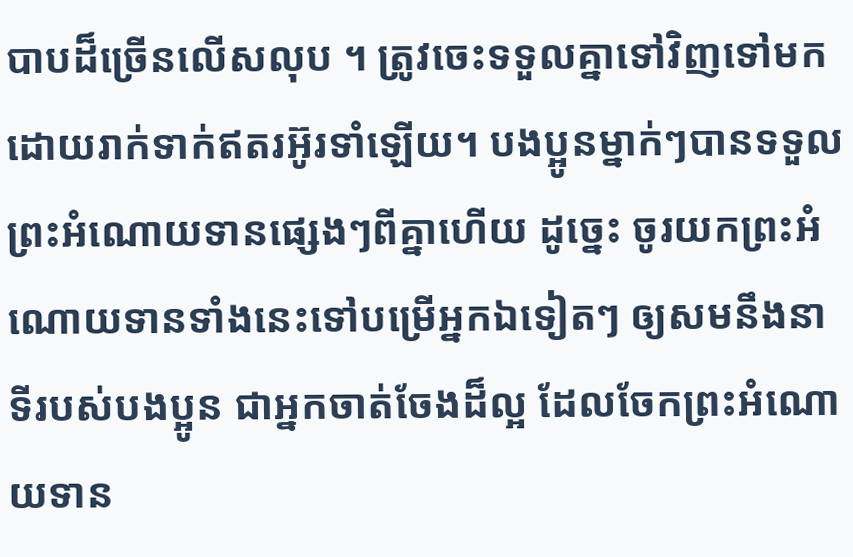បាបដ៏ច្រើនលើសលុប ។ ត្រូវចេះទទួលគ្នាទៅវិញទៅមក ដោយរាក់ទាក់ឥតរអ៊ូរទាំឡើយ។ បងប្អូនម្នាក់ៗបានទទួលព្រះអំណោយទានផ្សេងៗពីគ្នាហើយ ដូច្នេះ ចូរយកព្រះអំណោយទានទាំងនេះទៅបម្រើអ្នកឯទៀតៗ ឲ្យសមនឹងនាទីរបស់បងប្អូន ជាអ្នកចាត់ចែងដ៏ល្អ ដែលចែកព្រះអំណោយទាន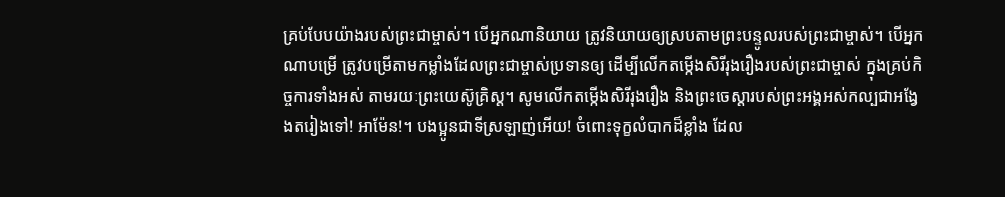គ្រប់បែបយ៉ាងរបស់ព្រះជាម្ចាស់។ បើអ្នកណានិយាយ ត្រូវនិយាយឲ្យស្របតាមព្រះបន្ទូលរបស់ព្រះជាម្ចាស់។ បើអ្នកណាបម្រើ ត្រូវបម្រើតាមកម្លាំងដែលព្រះជាម្ចាស់ប្រទានឲ្យ ដើម្បីលើកតម្កើងសិរីរុងរឿងរបស់ព្រះជាម្ចាស់ ក្នុងគ្រប់កិច្ចការទាំងអស់ តាមរយៈព្រះយេស៊ូគ្រិស្ត។ សូមលើកតម្កើងសិរីរុងរឿង និងព្រះចេស្ដារបស់ព្រះអង្គអស់កល្បជាអង្វែងតរៀងទៅ! អាម៉ែន!។ បងប្អូនជាទីស្រឡាញ់អើយ! ចំពោះទុក្ខលំបាកដ៏ខ្លាំង ដែល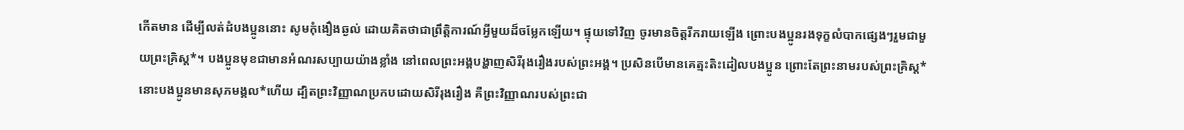កើតមាន ដើម្បីលត់ដំបងប្អូននោះ សូមកុំងឿងឆ្ងល់ ដោយគិតថាជាព្រឹត្តិការណ៍អ្វីមួយដ៏ចម្លែកឡើយ។ ផ្ទុយទៅវិញ ចូរមានចិត្តរីករាយឡើង ព្រោះបងប្អូនរងទុក្ខលំបាកផ្សេងៗរួមជាមួយព្រះគ្រិស្ត*។ បងប្អូនមុខជាមានអំណរសប្បាយយ៉ាងខ្លាំង នៅពេលព្រះអង្គបង្ហាញសិរីរុងរឿងរបស់ព្រះអង្គ។ ប្រសិនបើមានគេត្មះតិះដៀលបងប្អូន ព្រោះតែព្រះនាមរបស់ព្រះគ្រិស្ត* នោះបងប្អូនមានសុភមង្គល*ហើយ ដ្បិតព្រះវិញ្ញាណប្រកបដោយសិរីរុងរឿង គឺព្រះវិញ្ញាណរបស់ព្រះជា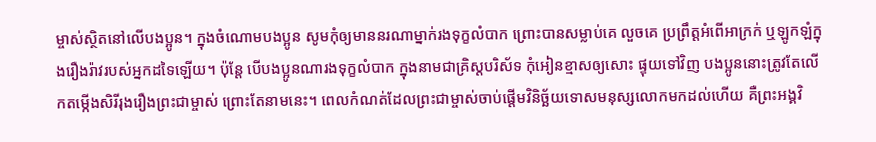ម្ចាស់ស្ថិតនៅលើបងប្អូន។ ក្នុងចំណោមបងប្អូន សូមកុំឲ្យមាននរណាម្នាក់រងទុក្ខលំបាក ព្រោះបានសម្លាប់គេ លួចគេ ប្រព្រឹត្តអំពើអាក្រក់ ឬឡូកឡំក្នុងរឿងរ៉ាវរបស់អ្នកដទៃឡើយ។ ប៉ុន្តែ បើបងប្អូនណារងទុក្ខលំបាក ក្នុងនាមជាគ្រិស្តបរិស័ទ កុំអៀនខ្មាសឲ្យសោះ ផ្ទុយទៅវិញ បងប្អូននោះត្រូវតែលើកតម្កើងសិរីរុងរឿងព្រះជាម្ចាស់ ព្រោះតែនាមនេះ។ ពេលកំណត់ដែលព្រះជាម្ចាស់ចាប់ផ្តើមវិនិច្ឆ័យទោសមនុស្សលោកមកដល់ហើយ គឺព្រះអង្គវិ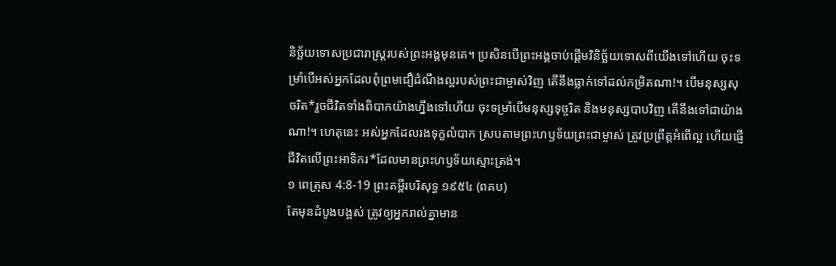និច្ឆ័យទោសប្រជារាស្ដ្ររបស់ព្រះអង្គមុនគេ។ ប្រសិនបើព្រះអង្គចាប់ផ្ដើមវិនិច្ឆ័យទោសពីយើងទៅហើយ ចុះទម្រាំបើអស់អ្នកដែលពុំព្រមជឿដំណឹងល្អរបស់ព្រះជាម្ចាស់វិញ តើនឹងធ្លាក់ទៅដល់កម្រិតណា!។ បើមនុស្សសុចរិត*រួចជីវិតទាំងពិបាកយ៉ាងហ្នឹងទៅហើយ ចុះទម្រាំបើមនុស្សទុច្ចរិត និងមនុស្សបាបវិញ តើនឹងទៅជាយ៉ាងណា!។ ហេតុនេះ អស់អ្នកដែលរងទុក្ខលំបាក ស្របតាមព្រះហឫទ័យព្រះជាម្ចាស់ ត្រូវប្រព្រឹត្តអំពើល្អ ហើយផ្ញើជីវិតលើព្រះអាទិករ*ដែលមានព្រះហឫទ័យស្មោះត្រង់។
១ ពេត្រុស 4:8-19 ព្រះគម្ពីរបរិសុទ្ធ ១៩៥៤ (ពគប)
តែមុនដំបូងបង្អស់ ត្រូវឲ្យអ្នករាល់គ្នាមាន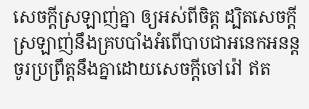សេចក្ដីស្រឡាញ់គ្នា ឲ្យអស់ពីចិត្ត ដ្បិតសេចក្ដីស្រឡាញ់នឹងគ្របបាំងអំពើបាបជាអនេកអនន្ត ចូរប្រព្រឹត្តនឹងគ្នាដោយសេចក្ដីចៅរ៉ៅ ឥត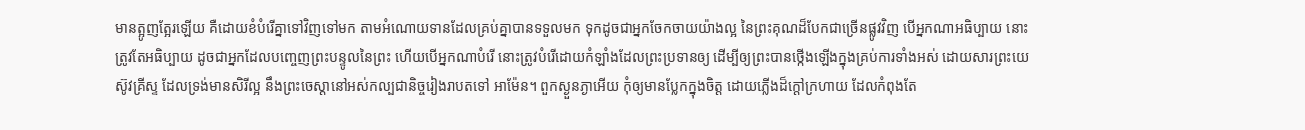មានត្អូញត្អែរឡើយ គឺដោយខំបំរើគ្នាទៅវិញទៅមក តាមអំណោយទានដែលគ្រប់គ្នាបានទទួលមក ទុកដូចជាអ្នកចែកចាយយ៉ាងល្អ នៃព្រះគុណដ៏បែកជាច្រើនផ្លូវវិញ បើអ្នកណាអធិប្បាយ នោះត្រូវតែអធិប្បាយ ដូចជាអ្នកដែលបញ្ចេញព្រះបន្ទូលនៃព្រះ ហើយបើអ្នកណាបំរើ នោះត្រូវបំរើដោយកំឡាំងដែលព្រះប្រទានឲ្យ ដើម្បីឲ្យព្រះបានថ្កើងឡើងក្នុងគ្រប់ការទាំងអស់ ដោយសារព្រះយេស៊ូវគ្រីស្ទ ដែលទ្រង់មានសិរីល្អ នឹងព្រះចេស្តានៅអស់កល្បជានិច្ចរៀងរាបតទៅ អាម៉ែន។ ពួកស្ងួនភ្ងាអើយ កុំឲ្យមានប្លែកក្នុងចិត្ត ដោយភ្លើងដ៏ក្តៅក្រហាយ ដែលកំពុងតែ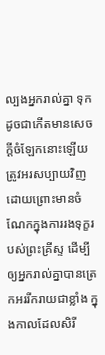ល្បងអ្នករាល់គ្នា ទុកដូចជាកើតមានសេចក្ដីចំឡែកនោះឡើយ ត្រូវអរសប្បាយវិញ ដោយព្រោះមានចំណែកក្នុងការរងទុក្ខរបស់ព្រះគ្រីស្ទ ដើម្បីឲ្យអ្នករាល់គ្នាបានត្រេកអររីករាយជាខ្លាំង ក្នុងកាលដែលសិរី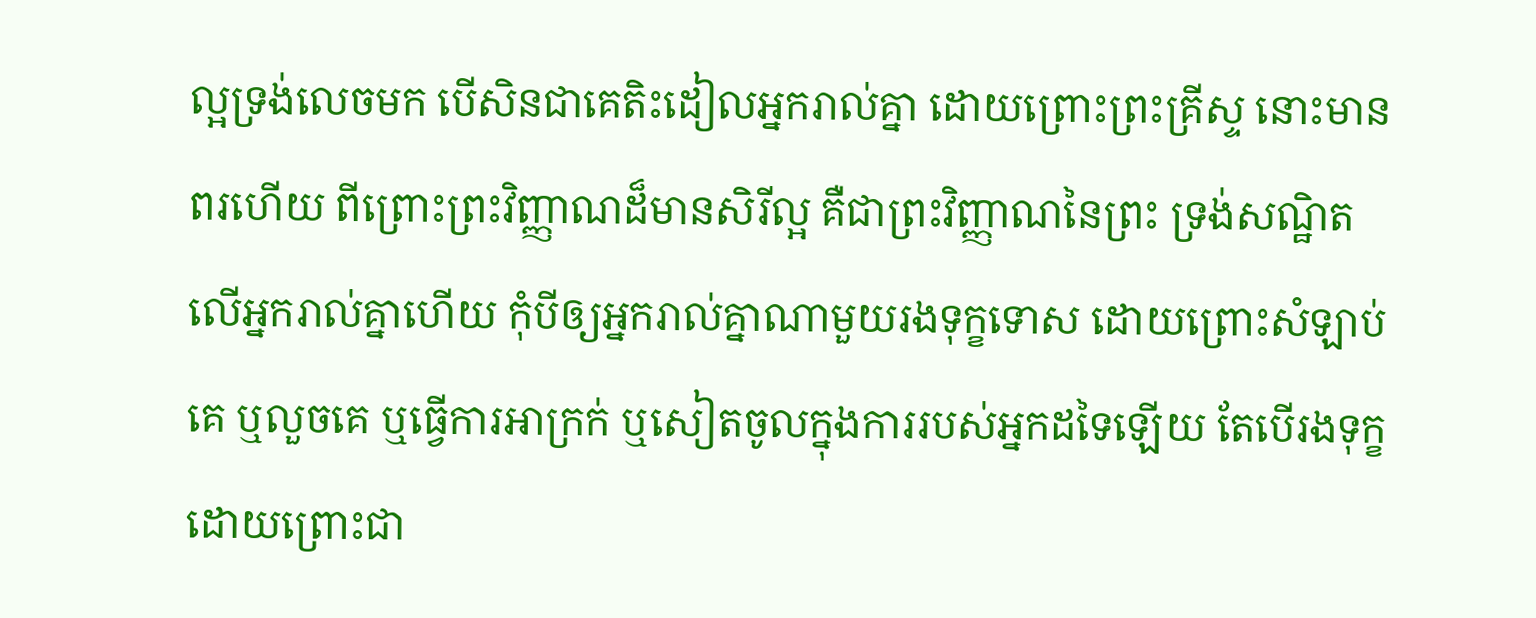ល្អទ្រង់លេចមក បើសិនជាគេតិះដៀលអ្នករាល់គ្នា ដោយព្រោះព្រះគ្រីស្ទ នោះមានពរហើយ ពីព្រោះព្រះវិញ្ញាណដ៏មានសិរីល្អ គឺជាព្រះវិញ្ញាណនៃព្រះ ទ្រង់សណ្ឋិតលើអ្នករាល់គ្នាហើយ កុំបីឲ្យអ្នករាល់គ្នាណាមួយរងទុក្ខទោស ដោយព្រោះសំឡាប់គេ ឬលួចគេ ឬធ្វើការអាក្រក់ ឬសៀតចូលក្នុងការរបស់អ្នកដទៃឡើយ តែបើរងទុក្ខ ដោយព្រោះជា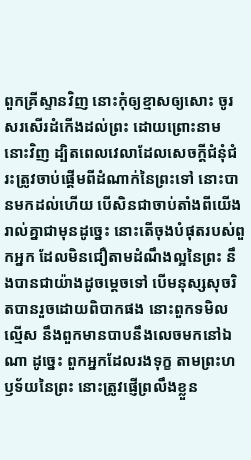ពួកគ្រីស្ទានវិញ នោះកុំឲ្យខ្មាសឲ្យសោះ ចូរសរសើរដំកើងដល់ព្រះ ដោយព្រោះនាមនោះវិញ ដ្បិតពេលវេលាដែលសេចក្ដីជំនុំជំរះត្រូវចាប់ផ្តើមពីដំណាក់នៃព្រះទៅ នោះបានមកដល់ហើយ បើសិនជាចាប់តាំងពីយើងរាល់គ្នាជាមុនដូច្នេះ នោះតើចុងបំផុតរបស់ពួកអ្នក ដែលមិនជឿតាមដំណឹងល្អនៃព្រះ នឹងបានជាយ៉ាងដូចម្តេចទៅ បើមនុស្សសុចរិតបានរួចដោយពិបាកផង នោះពួកទមិលល្មើស នឹងពួកមានបាបនឹងលេចមកនៅឯណា ដូច្នេះ ពួកអ្នកដែលរងទុក្ខ តាមព្រះហឫទ័យនៃព្រះ នោះត្រូវផ្ញើព្រលឹងខ្លួន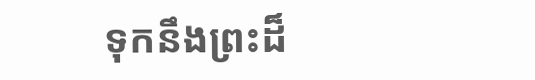ទុកនឹងព្រះដ៏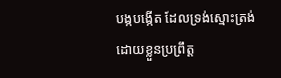បង្កបង្កើត ដែលទ្រង់ស្មោះត្រង់ ដោយខ្លួនប្រព្រឹត្ត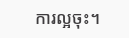ការល្អចុះ។